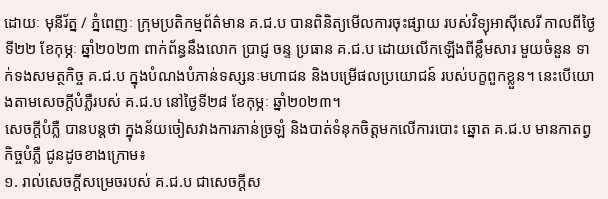ដោយៈ មុនីរ័ត្ន / ភ្នំពេញៈ ក្រុមប្រតិកម្មព័ត៌មាន គ.ជ.ប បានពិនិត្យមើលការចុះផ្សាយ របស់វិទ្យុអាស៊ីសេរី កាលពីថ្ងៃទី២២ ខែកុម្ភៈ ឆ្នាំ២០២៣ ពាក់ព័ន្ធនឹងលោក ប្រាជ្ញ ចន្ទ ប្រធាន គ.ជ.ប ដោយលើកឡើងពីខ្លឹមសារ មួយចំនួន ទាក់ទងសមត្ថកិច្ច គ.ជ.ប ក្នុងបំណងបំភាន់ទស្សនៈមហាជន និងបម្រើផលប្រយោជន៍ របស់បក្ខពួកខ្លួន។ នេះបើយោងតាមសេចក្តីបំភ្លឺរបស់ គ.ជ.ប នៅថ្ងៃទី២៨ ខែកុម្ភៈ ឆ្នាំ២០២៣។
សេចក្តីបំភ្លឺ បានបន្តថា ក្នុងន័យចៀសវាងការភាន់ច្រឡំ និងបាត់ទំនុកចិត្តមកលើការបោះ ឆ្នោត គ.ជ.ប មានកាតព្វកិច្ចបំភ្លឺ ជូនដូចខាងក្រោម៖
១. រាល់សេចក្តីសម្រេចរបស់ គ.ជ.ប ជាសេចក្តីស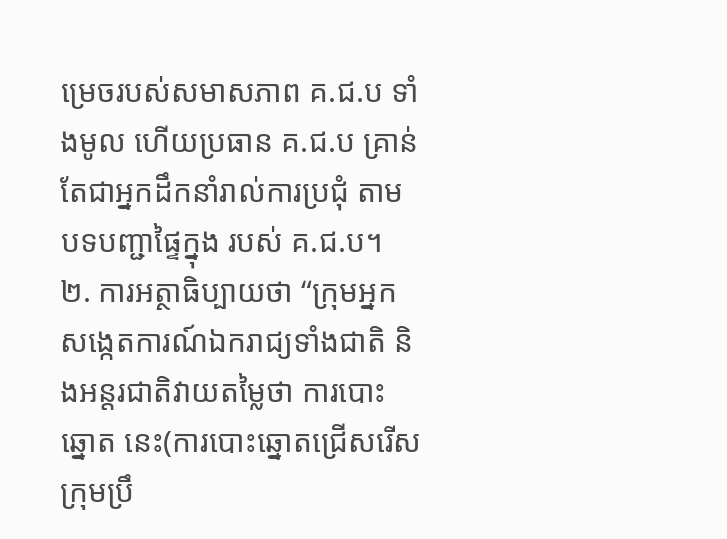ម្រេចរបស់សមាសភាព គ.ជ.ប ទាំងមូល ហើយប្រធាន គ.ជ.ប គ្រាន់តែជាអ្នកដឹកនាំរាល់ការប្រជុំ តាមបទបញ្ជាផ្ទៃក្នុង របស់ គ.ជ.ប។
២. ការអត្ថាធិប្បាយថា “ក្រុមអ្នកសង្កេតការណ៍ឯករាជ្យទាំងជាតិ និងអន្តរជាតិវាយតម្លៃថា ការបោះឆ្នោត នេះ(ការបោះឆ្នោតជ្រើសរើសក្រុមប្រឹ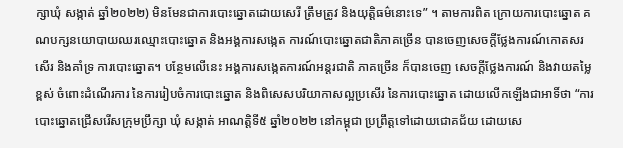ក្សាឃុំ សង្កាត់ ឆ្នាំ២០២២) មិនមែនជាការបោះឆ្នោតដោយសេរី ត្រឹមត្រូវ និងយុត្តិធម៌នោះទេ” ។ តាមការពិត ក្រោយការបោះឆ្នោត គណបក្សនយោបាយឈរឈ្មោះបោះឆ្នោត និងអង្គការសង្កេត ការណ៍បោះឆ្នោតជាតិភាគច្រើន បានចេញសេចក្តីថ្លែងការណ៍កោតសរសើរ និងគាំទ្រ ការបោះឆ្នោត។ បន្ថែមលើនេះ អង្គការសង្កេតការណ៍អន្តរជាតិ ភាគច្រើន ក៏បានចេញ សេចក្តីថ្លែងការណ៍ និងវាយតម្លៃខ្ពស់ ចំពោះដំណើរការ នៃការរៀបចំការបោះឆ្នោត និងពិសេសបរិយាកាសល្អប្រសើរ នៃការបោះឆ្នោត ដោយលើកឡើងជាអាទិ៍ថា “ការបោះឆ្នោតជ្រើសរើសក្រុមប្រឹក្សា ឃុំ សង្កាត់ អាណត្តិទី៥ ឆ្នាំ២០២២ នៅកម្ពុជា ប្រព្រឹត្តទៅដោយជោគជ័យ ដោយសេ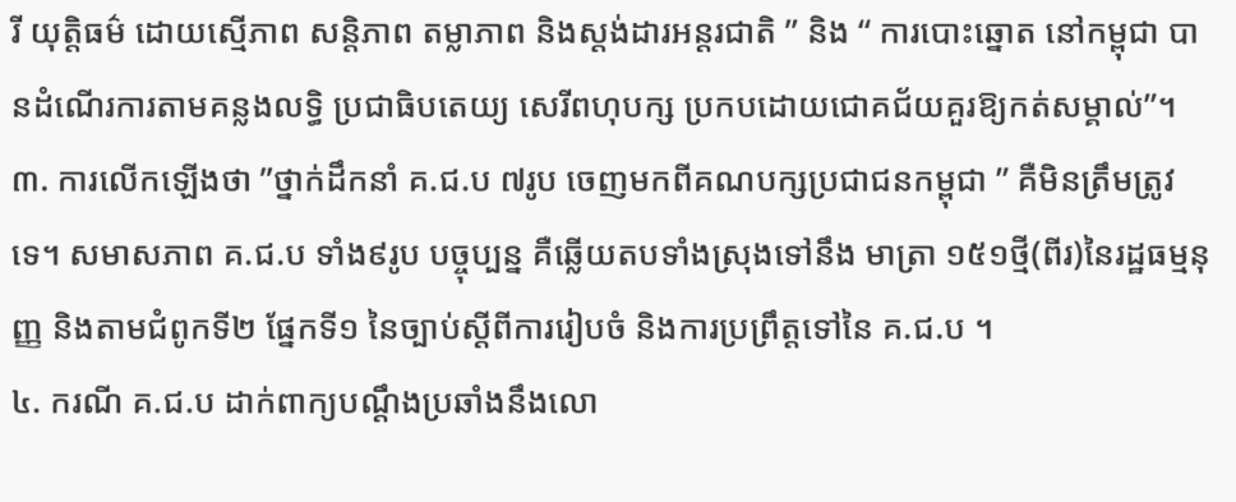រី យុត្តិធម៌ ដោយស្មើភាព សន្តិភាព តម្លាភាព និងស្តង់ដារអន្តរជាតិ ” និង “ ការបោះឆ្នោត នៅកម្ពុជា បានដំណើរការតាមគន្លងលទ្ធិ ប្រជាធិបតេយ្យ សេរីពហុបក្ស ប្រកបដោយជោគជ័យគួរឱ្យកត់សម្គាល់”។
៣. ការលើកឡើងថា ”ថ្នាក់ដឹកនាំ គ.ជ.ប ៧រូប ចេញមកពីគណបក្សប្រជាជនកម្ពុជា ” គឺមិនត្រឹមត្រូវទេ។ សមាសភាព គ.ជ.ប ទាំង៩រូប បច្ចុប្បន្ន គឺឆ្លើយតបទាំងស្រុងទៅនឹង មាត្រា ១៥១ថ្មី(ពីរ)នៃរដ្ឋធម្មនុញ្ញ និងតាមជំពូកទី២ ផ្នែកទី១ នៃច្បាប់ស្តីពីការរៀបចំ និងការប្រព្រឹត្តទៅនៃ គ.ជ.ប ។
៤. ករណី គ.ជ.ប ដាក់ពាក្យបណ្តឹងប្រឆាំងនឹងលោ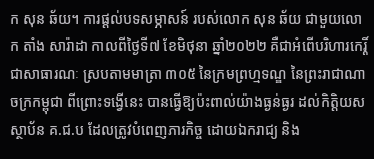ក សុន ឆ័យ។ ការផ្តល់បទសម្ភាសន៍ របស់លោក សុន ឆ័យ ជាមួយលោក តាំង សារ៉ាដា កាលពីថ្ងៃទី៧ ខែមិថុនា ឆ្នាំ២០២២ គឺជាអំពើបរិហារកេរ្តិ៍ជាសាធារណៈ ស្របតាមមាត្រា ៣០៥ នៃក្រមព្រហ្មទណ្ឌ នៃព្រះរាជាណាចក្រកម្ពុជា ពីព្រោះទង្វើនេះ បានធ្វើឱ្យប៉ះពាល់យ៉ាងធ្ងន់ធ្ងរ ដល់កិត្តិយសស្ថាប័ន គ.ជ.ប ដែលត្រូវបំពេញភារកិច្ច ដោយឯករាជ្យ និង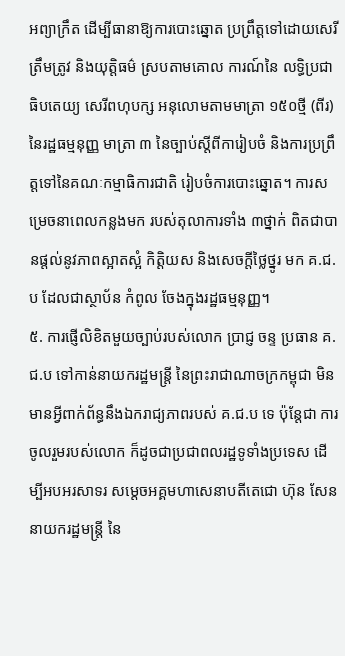អព្យាក្រឹត ដើម្បីធានាឱ្យការបោះឆ្នោត ប្រព្រឹត្តទៅដោយសេរី ត្រឹមត្រូវ និងយុត្តិធម៌ ស្របតាមគោល ការណ៍នៃ លទ្ធិប្រជាធិបតេយ្យ សេរីពហុបក្ស អនុលោមតាមមាត្រា ១៥០ថ្មី (ពីរ) នៃរដ្ឋធម្មនុញ្ញ មាត្រា ៣ នៃច្បាប់ស្តីពីការៀបចំ និងការប្រព្រឹត្តទៅនៃគណៈកម្មាធិការជាតិ រៀបចំការបោះឆ្នោត។ ការសម្រេចនាពេលកន្លងមក របស់តុលាការទាំង ៣ថ្នាក់ ពិតជាបានផ្តល់នូវភាពស្អាតស្អំ កិត្តិយស និងសេចក្តីថ្លៃថ្នូរ មក គ.ជ.ប ដែលជាស្ថាប័ន កំពូល ចែងក្នុងរដ្ឋធម្មនុញ្ញ។
៥. ការផ្ញើលិខិតមួយច្បាប់របស់លោក ប្រាជ្ញ ចន្ទ ប្រធាន គ.ជ.ប ទៅកាន់នាយករដ្ឋមន្រ្តី នៃព្រះរាជាណាចក្រកម្ពុជា មិនមានអ្វីពាក់ព័ន្ធនឹងឯករាជ្យភាពរបស់ គ.ជ.ប ទេ ប៉ុន្តែជា ការចូលរួមរបស់លោក ក៏ដូចជាប្រជាពលរដ្ឋទូទាំងប្រទេស ដើម្បីអបអរសាទរ សម្តេចអគ្គមហាសេនាបតីតេជោ ហ៊ុន សែន នាយករដ្ឋមន្រ្តី នៃ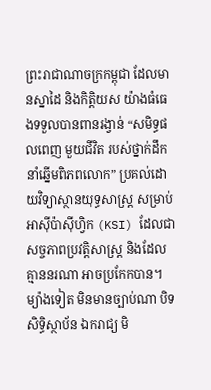ព្រះរាជាណាចក្រកម្ពុជា ដែលមានស្នាដៃ និងកិត្តិយស យ៉ាងធំធេងទទួលបានពានរង្វាន់ “សមិទ្ធផលពេញ មួយជីវិត របស់ថ្នាក់ដឹកនាំឆ្នើមពិភពលោក” ប្រគល់ដោយវិទ្យាស្ថានយុទ្ធសាស្រ្ត សម្រាប់ អាស៊ីប៉ាស៊ីហ្វិក (KSI) ដែលជាសច្ចភាពប្រវត្តិសាស្រ្ត និងដែលគ្មាននរណា អាចប្រកែកបាន។ ម្យ៉ាងទៀត មិនមានច្បាប់ណា បិទសិទ្ធិស្ថាប័ន ឯករាជ្យ មិ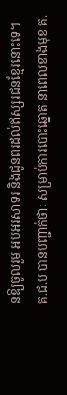នឱ្យចូលរួម អបអរសាទរ និងជូនពរដល់ឥស្សរជនខ្មែរនោះទេ។
គ.ជ.ប បានបញ្ជាក់ថាៈ សម្រាប់ការបោះឆ្នោត នាពេលខាងមុខ គ.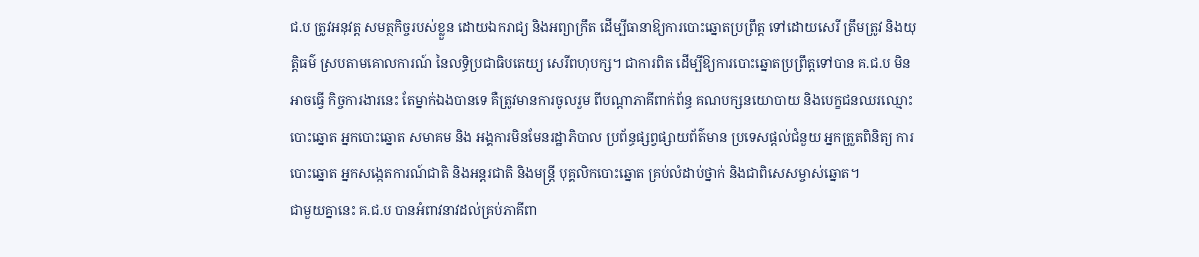ជ.ប ត្រូវអនុវត្ត សមត្ថកិច្ចរបស់ខ្លួន ដោយឯករាជ្យ និងអព្យាក្រឹត ដើម្បីធានាឱ្យការបោះឆ្នោតប្រព្រឹត្ត ទៅដោយសេរី ត្រឹមត្រូវ និងយុត្តិធម៌ ស្របតាមគោលការណ៍ នៃលទិ្ធប្រជាធិបតេយ្យ សេរីពហុបក្ស។ ជាការពិត ដើម្បីឱ្យការបោះឆ្នោតប្រព្រឹត្តទៅបាន គ.ជ.ប មិនអាចធ្វើ កិច្ចការងារនេះ តែម្នាក់ឯងបានទេ គឺត្រូវមានការចូលរួម ពីបណ្តាភាគីពាក់ព័ន្ធ គណបក្សនយោបាយ និងបេក្ខជនឈរឈ្មោះបោះឆ្នោត អ្នកបោះឆ្នោត សមាគម និង អង្គការមិនមែនរដ្ឋាភិបាល ប្រព័ន្ធផ្សព្វផ្សាយព័ត៌មាន ប្រទេសផ្តល់ជំនួយ អ្នកត្រួតពិនិត្យ ការបោះឆ្នោត អ្នកសង្កេតការណ៍ជាតិ និងអន្តរជាតិ និងមន្ត្រី បុគ្គលិកបោះឆ្នោត គ្រប់លំដាប់ថ្នាក់ និងជាពិសេសម្ចាស់ឆ្នោត។
ជាមួយគ្នានេះ គ.ជ.ប បានអំពាវនាវដល់គ្រប់ភាគីពា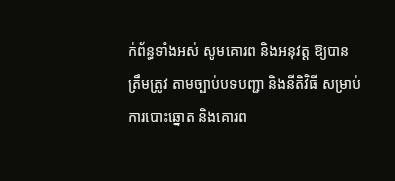ក់ព័ន្ធទាំងអស់ សូមគោរព និងអនុវត្ត ឱ្យបានត្រឹមត្រូវ តាមច្បាប់បទបញ្ជា និងនីតិវិធី សម្រាប់ការបោះឆ្នោត និងគោរព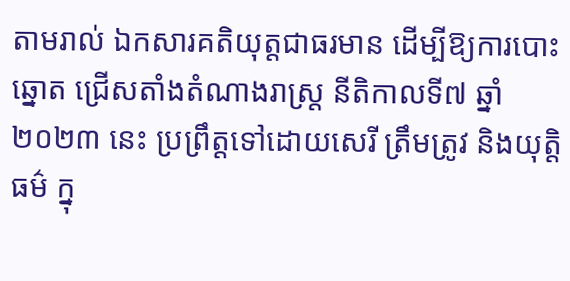តាមរាល់ ឯកសារគតិយុត្តជាធរមាន ដើម្បីឱ្យការបោះឆ្នោត ជ្រើសតាំងតំណាងរាស្រ្ត នីតិកាលទី៧ ឆ្នាំ២០២៣ នេះ ប្រព្រឹត្តទៅដោយសេរី ត្រឹមត្រូវ និងយុត្តិធម៌ ក្នុ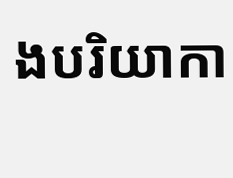ងបរិយាកា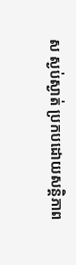ស ស្ងប់ស្ងាត់ ប្រកបដោយសន្តិភាព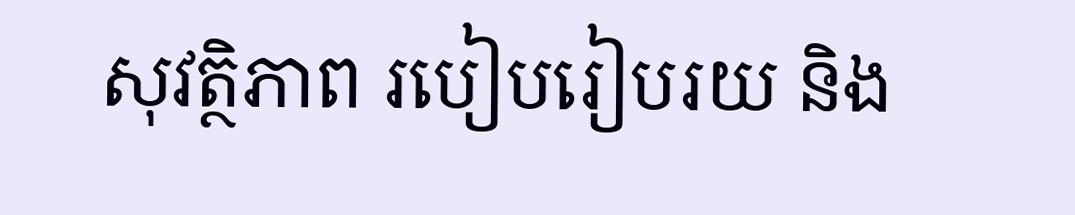សុវត្ថិភាព របៀបរៀបរយ និង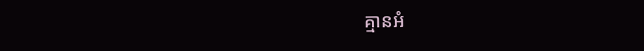គ្មានអំ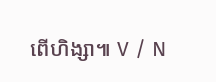ពើហិង្សា៕ V / N